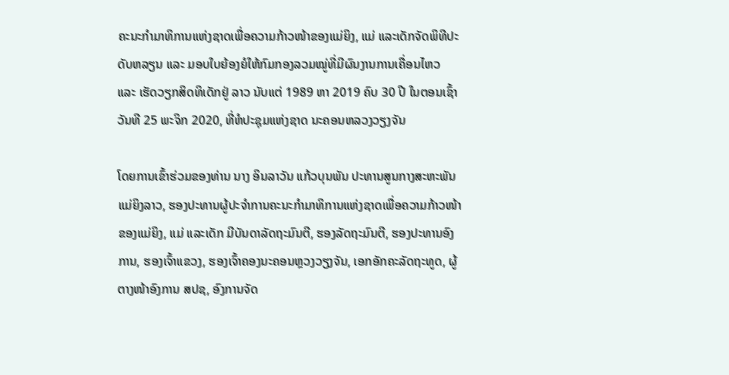ຄະນະກໍາມາທິການແຫ່ງຊາດເພື່ອຄວາມກ້າວໜ້າຂອງແມ່ຍິງ, ແມ່ ແລະເດັກຈັດພິທີປະດັບຫລຽນ ແລະ ມອບໃບຍ້ອງຍໍໃຫ້ກົມກອງລວມໝູ່ທີ່ມີຜົນງານການເຄື່ອນໄຫວ ແລະ ເຮັດວຽກສິດທິເດັກຢູ່ ລາວ ນັບແຕ່ 1989 ຫາ 2019 ຄົບ 30 ປີ ໃນຕອນເຊົ້າວັນທີ 25 ພະຈິກ 2020, ທີ່ຫໍປະຊຸມແຫ່ງຊາດ ນະຄອນຫລວງວຽງຈັນ

ໂດຍການເຂົ້າຮ່ວມຂອງທ່ານ ນາງ ອິນລາວັນ ແກ້ວບຸນພັນ ປະທານສູນກາງສະຫະພັນແມ່ຍິງລາວ, ຮອງປະທານຜູ້ປະຈຳການຄະນະກຳມາທິການແຫ່ງຊາດເພື່ອຄວາມກ້າວໜ້າຂອງແມ່ຍິງ, ແມ່ ແລະເດັກ ມີບັນດາລັດຖະມົນຕີ, ຮອງລັດຖະມົນຕີ, ຮອງປະທານອົງການ, ຮອງເຈົ້າແຂວງ, ຮອງເຈົ້າຄອງນະຄອນຫຼວງວຽງຈັນ, ເອກອັກຄະລັດຖະທູດ, ຜູ້ຕາງໜ້າອົງການ ສປຊ, ອົງການຈັດ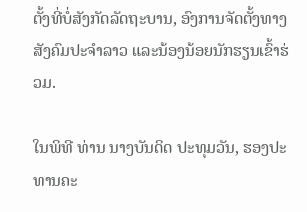ຕັ້ງທີ່ບໍ່ສັງກັດລັດຖະບານ, ອົງການຈັດຕັ້ງທາງສັງຄົມປະຈຳລາວ ແລະນ້ອງນ້ອຍນັກຮຽນເຂົ້າຮ່ວມ.

ໃນພິທີ ທ່ານ ນາງບັນດິດ ປະທຸມວັນ, ຮອງປະທານຄະ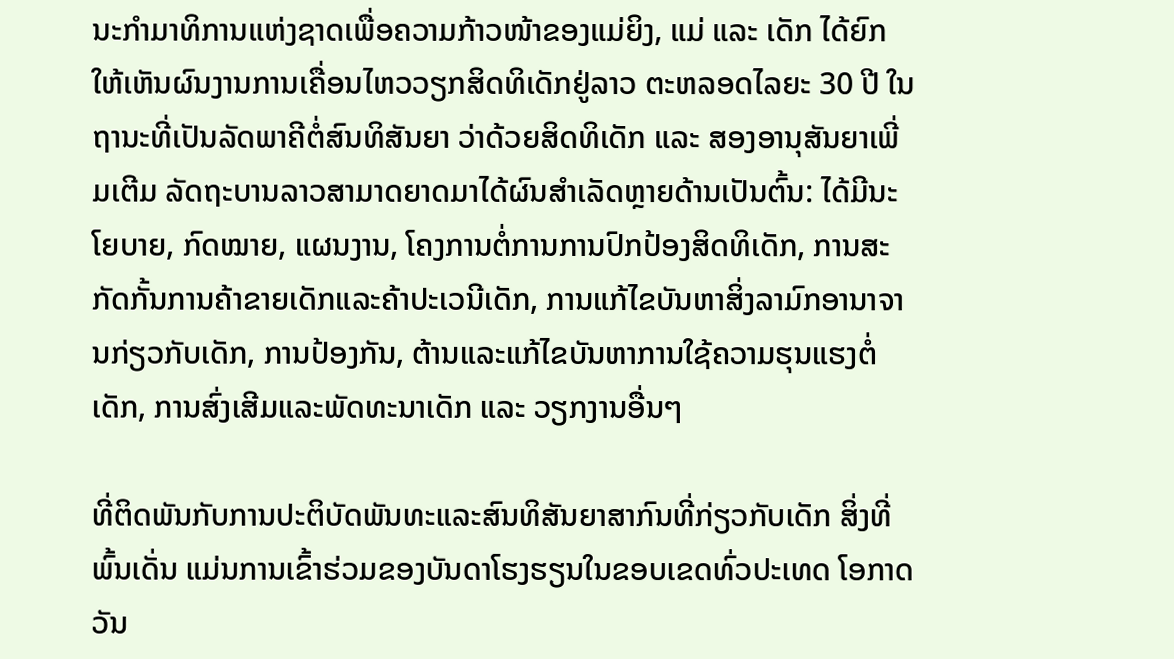ນະກຳມາທິການແຫ່ງຊາດເພື່ອຄວາມກ້າວໜ້າຂອງແມ່ຍິງ, ແມ່ ແລະ ເດັກ ໄດ້ຍົກໃຫ້ເຫັນຜົນງານການເຄື່ອນໄຫວວຽກສິດທິເດັກຢູ່ລາວ ຕະຫລອດໄລຍະ 30 ປີ ໃນຖານະທີ່ເປັນລັດພາຄີຕໍ່ສົນທິສັນຍາ ວ່າດ້ວຍສິດທິເດັກ ແລະ ສອງອານຸສັນຍາເພີ່ມເຕີມ ລັດຖະບານລາວສາມາດຍາດມາໄດ້ຜົນສຳເລັດຫຼາຍດ້ານເປັນຕົ້ນ: ໄດ້ມີນະໂຍບາຍ, ກົດໝາຍ, ແຜນງານ, ໂຄງການຕໍ່ການການປົກປ້ອງສິດທິເດັກ, ການສະກັດກັ້ນການຄ້າຂາຍເດັກແລະຄ້າປະເວນີເດັກ, ການແກ້ໄຂບັນຫາສິ່ງລາມົກອານາຈານກ່ຽວກັບເດັກ, ການປ້ອງກັນ, ຕ້ານແລະແກ້ໄຂບັນຫາການໃຊ້ຄວາມຮຸນແຮງຕໍ່ເດັກ, ການສົ່ງເສີມແລະພັດທະນາເດັກ ແລະ ວຽກງານອື່ນໆ

ທີ່ຕິດພັນກັບການປະຕິບັດພັນທະແລະສົນທິສັນຍາສາກົນທີ່ກ່ຽວກັບເດັກ ສິ່ງທີ່ພົ້ນເດັ່ນ ແມ່ນການເຂົ້າຮ່ວມຂອງບັນດາໂຮງຮຽນໃນຂອບເຂດທົ່ວປະເທດ ໂອກາດວັນ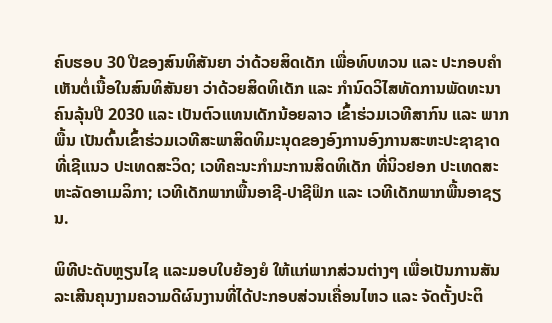ຄົບຮອບ 30 ປີຂອງສົນທິສັນຍາ ວ່າດ້ວຍສິດເດັກ ເພື່ອທົບທວນ ແລະ ປະກອບຄໍາເຫັນຕໍ່ເນື້ອໃນສົນທິສັນຍາ ວ່າດ້ວຍສິດທິເດັກ ແລະ ກຳນົດວິໄສທັດການພັດທະນາຄົນລຸ້ນປີ 2030 ແລະ ເປັນຕົວແທນເດັກນ້ອຍລາວ ເຂົ້າຮ່ວມເວທີສາກົນ ແລະ ພາກພື້ນ ເປັນຕົ້ນເຂົ້າຮ່ວມເວທີສະພາສິດທິມະນຸດຂອງອົງການອົງການສະຫະປະຊາຊາດທີ່ເຊີແນວ ປະເທດສະວິດ; ເວທີຄະນະກຳມະການສິດທິເດັກ ທີ່ນິວຢອກ ປະເທດສະຫະລັດອາເມລິກາ; ເວທີເດັກພາກພື້ນອາຊີ-ປາຊີຟິກ ແລະ ເວທີເດັກພາກພື້ນອາຊຽນ.

ພິທີປະດັບຫຼຽນໄຊ ແລະມອບໃບຍ້ອງຍໍ ໃຫ້ແກ່ພາກສ່ວນຕ່າງໆ ເພື່ອເປັນການສັນລະເສີນຄຸນງາມຄວາມດີຜົນງານທີ່ໄດ້ປະກອບສ່ວນເຄື່ອນໄຫວ ແລະ ຈັດຕັ້ງປະຕິ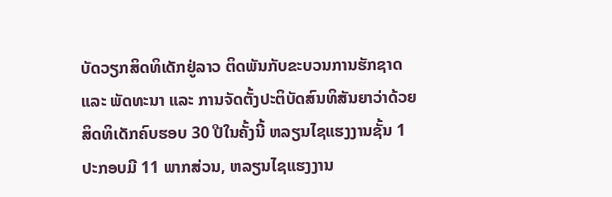ບັດວຽກສິດທິເດັກຢູ່ລາວ ຕິດພັນກັບຂະບວນການຮັກຊາດ ແລະ ພັດທະນາ ແລະ ການຈັດຕັ້ງປະຕິບັດສົນທິສັນຍາວ່າດ້ວຍສິດທິເດັກຄົບຮອບ 30 ປີໃນຄັ້ງນີ້ ຫລຽນໄຊແຮງງານຊັ້ນ 1 ປະກອບມີ 11 ພາກສ່ວນ, ຫລຽນໄຊແຮງງານ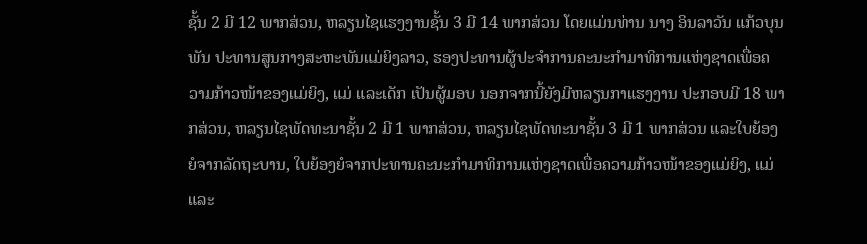ຊັ້ນ 2 ມີ 12 ພາກສ່ວນ, ຫລຽນໄຊແຮງງານຊັ້ນ 3 ມີ 14 ພາກສ່ວນ ໂດຍແມ່ນທ່ານ ນາງ ອິນລາວັນ ແກ້ວບຸນພັນ ປະທານສູນກາງສະຫະພັນແມ່ຍິງລາວ, ຮອງປະທານຜູ້ປະຈຳການຄະນະກຳມາທິການແຫ່ງຊາດເພື່ອຄວາມກ້າວໜ້າຂອງແມ່ຍິງ, ແມ່ ແລະເດັກ ເປັນຜູ້ມອບ ນອກຈາກນີ້ຍັງມີຫລຽນກາແຮງງານ ປະກອບມີ 18 ພາກສ່ວນ, ຫລຽນໄຊພັດທະນາຊັ້ນ 2 ມີ 1 ພາກສ່ວນ, ຫລຽນໄຊພັດທະນາຊັ້ນ 3 ມີ 1 ພາກສ່ວນ ແລະໃບຍ້ອງຍໍຈາກລັດຖະບານ, ໃບຍ້ອງຍໍຈາກປະທານຄະນະກຳມາທິການແຫ່ງຊາດເພື່ອຄວາມກ້າວໜ້າຂອງແມ່ຍິງ, ແມ່ ແລະ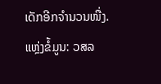ເດັກອີກຈໍານວນໜື່ງ.
ແຫຼ່ງຂໍ້ມູນ: ວສລ